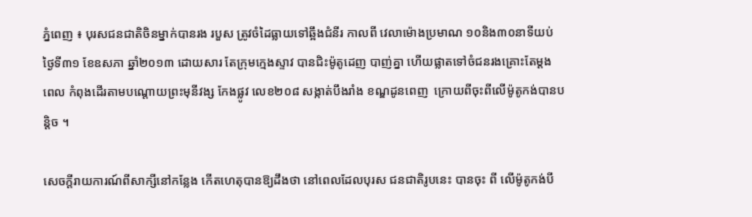ភ្នំពេញ ៖ បុរសជនជាតិចិនម្នាក់បានរង របួស ត្រូវចំដៃធ្លាយទៅឆ្អឹងជំនីរ កាលពី វេលាម៉ោងប្រមាណ ១០និង៣០នាទីយប់ ថ្ងៃទី៣១ ខែឧសភា ឆ្នាំ២០១៣ ដោយសារ តែក្រុមក្មេងស្ទាវ បានជិះម៉ូតូដេញ បាញ់គ្នា ហើយផ្លាតទៅចំជនរងគ្រោះតែម្ដង ពេល កំពុងដើរតាមបណ្ដោយព្រះមុនីវង្ស កែងផ្លូវ លេខ២០៨ សង្កាត់បឹងរាំង ខណ្ឌដូនពេញ  ក្រោយពីចុះពីលើម៉ូតូកង់បានបន្ដិច ។

សេចក្ដីរាយការណ៍ពីសាក្សីនៅកន្លែង កើតហេតុបានឱ្យដឹងថា នៅពេលដែលបុរស ជនជាតិរូបនេះ បានចុះ ពី លើម៉ូតូកង់បី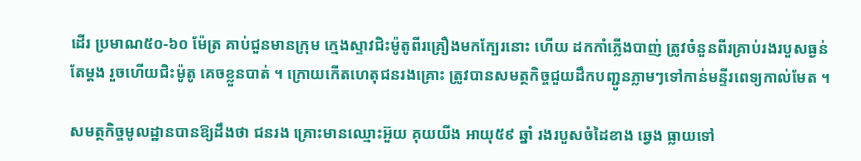ដើរ ប្រមាណ៥០-៦០ ម៉ែត្រ គាប់ជួនមានក្រុម ក្មេងស្ទាវជិះម៉ូតូពីរគ្រឿងមកក្បែរនោះ ហើយ ដកកាំភ្លើងបាញ់ ត្រូវចំនួនពីរគ្រាប់រងរបួសធ្ងន់តែម្ដង រួចហើយជិះម៉ូតូ គេចខ្លួនបាត់ ។ ក្រោយកើតហេតុជនរងគ្រោះ ត្រូវបានសមត្ថកិច្ចជួយដឹកបញ្ជូនភ្លាមៗទៅកាន់មន្ទីរពេទ្យកាល់មែត ។

សមត្ថកិច្ចមូលដ្ឋានបានឱ្យដឹងថា ជនរង គ្រោះមានឈ្មោះអ៊ួយ គុយយីង អាយុ៥៩ ឆ្នាំ រងរបួសចំដៃខាង ឆ្វេង ធ្លាយទៅ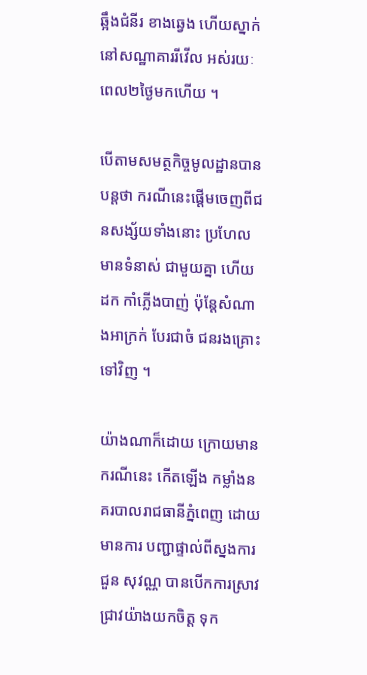ឆ្អឹងជំនីរ ខាងឆ្វេង ហើយស្នាក់នៅសណ្ឋាគាររីវើល អស់រយៈពេល២ថ្ងៃមកហើយ ។

បើតាមសមត្ថកិច្ចមូលដ្ឋានបានបន្ដថា ករណីនេះផ្ដើមចេញពីជនសង្ស័យទាំងនោះ ប្រហែលមានទំនាស់ ជាមួយគ្នា ហើយដក កាំភ្លើងបាញ់ ប៉ុន្ដែសំណាងអាក្រក់ បែរជាចំ ជនរងគ្រោះទៅវិញ ។

យ៉ាងណាក៏ដោយ ក្រោយមានករណីនេះ កើតឡើង កម្លាំងនគរបាលរាជធានីភ្នំពេញ ដោយមានការ បញ្ជាផ្ទាល់ពីស្នងការ ជួន សុវណ្ណ បានបើកការស្រាវជ្រាវយ៉ាងយកចិត្ដ ទុក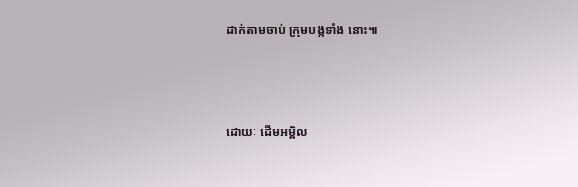ដាក់តាមចាប់ ក្រុមបង្កទាំង នោះ៕



ដោយៈ ដើមអម្ពិល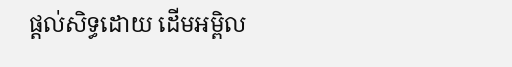ផ្តល់សិទ្ធដោយ ដើមអម្ពិល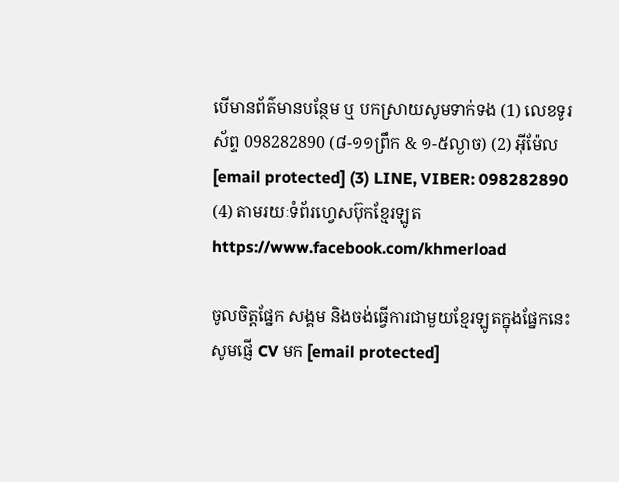បើមានព័ត៌មានបន្ថែម ឬ បកស្រាយសូមទាក់ទង (1) លេខទូរស័ព្ទ 098282890 (៨-១១ព្រឹក & ១-៥ល្ងាច) (2) អ៊ីម៉ែល [email protected] (3) LINE, VIBER: 098282890 (4) តាមរយៈទំព័រហ្វេសប៊ុកខ្មែរឡូត https://www.facebook.com/khmerload

ចូលចិត្តផ្នែក សង្គម និងចង់ធ្វើការជាមួយខ្មែរឡូតក្នុងផ្នែកនេះ សូមផ្ញើ CV មក [email protected]